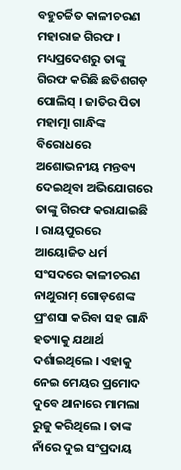ବହୁଚର୍ଚ୍ଚିତ କାଳୀଚରଣ ମହାରାଜ ଗିରଫ । ମଧ୍ୟପ୍ରଦେଶରୁ ତାଙ୍କୁ ଗିରଫ କରିଛି ଛତିଶଗଡ଼ ପୋଲିସ୍ । ଜାତିର ପିତା ମହାତ୍ମା ଗାନ୍ଧିଙ୍କ ବିରୋଧରେ ଅଶୋଭନୀୟ ମନ୍ତବ୍ୟ ଦେଇଥିବା ଅଭିଯୋଗରେ ତାଙ୍କୁ ଗିରଫ କରାଯାଇଛି । ରାୟପୁରରେ ଆୟୋଜିତ ଧର୍ମ ସଂସଦରେ କାଳୀଚରଣ ନାଥୁରାମ୍ ଗୋଡ଼ଶେଙ୍କ ପ୍ରଂଶସା କରିବା ସହ ଗାନ୍ଧି ହତ୍ୟାକୁ ଯଥାର୍ଥ ଦର୍ଶାଇଥିଲେ । ଏହାକୁ ନେଇ ମେୟର ପ୍ରମୋଦ ଦୁବେ ଥାନାରେ ମାମଲା ରୁଜୁ କରିଥିଲେ । ତାଙ୍କ ନାଁରେ ଦୁଇ ସଂପ୍ରଦାୟ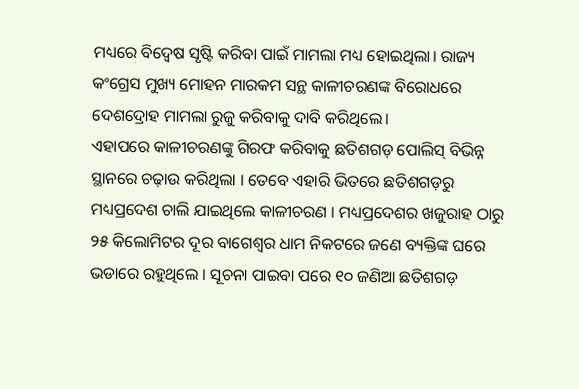ମଧ୍ୟରେ ବିଦ୍ୱେଷ ସୃଷ୍ଟି କରିବା ପାଇଁ ମାମଲା ମଧ୍ୟ ହୋଇଥିଲା। ରାଜ୍ୟ କଂଗ୍ରେସ ମୁଖ୍ୟ ମୋହନ ମାରକମ ସନ୍ଥ କାଳୀଚରଣଙ୍କ ବିରୋଧରେ ଦେଶଦ୍ରୋହ ମାମଲା ରୁଜୁ କରିବାକୁ ଦାବି କରିଥିଲେ।
ଏହାପରେ କାଳୀଚରଣଙ୍କୁ ଗିରଫ କରିବାକୁ ଛତିଶଗଡ଼ ପୋଲିସ୍ ବିଭିନ୍ନ ସ୍ଥାନରେ ଚଢ଼ାଉ କରିଥିଲା । ତେବେ ଏହାରି ଭିତରେ ଛତିଶଗଡ଼ରୁ ମଧ୍ୟପ୍ରଦେଶ ଚାଲି ଯାଇଥିଲେ କାଳୀଚରଣ । ମଧ୍ୟପ୍ରଦେଶର ଖଜୁରାହ ଠାରୁ ୨୫ କିଲୋମିଟର ଦୂର ବାଗେଶ୍ୱର ଧାମ ନିକଟରେ ଜଣେ ବ୍ୟକ୍ତିଙ୍କ ଘରେ ଭଡାରେ ରହୁଥିଲେ । ସୂଚନା ପାଇବା ପରେ ୧୦ ଜଣିଆ ଛତିଶଗଡ଼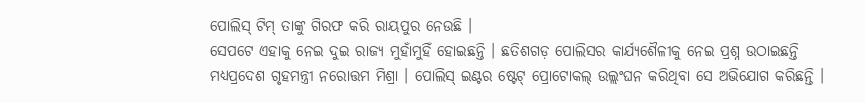ପୋଲିସ୍ ଟିମ୍ ତାଙ୍କୁ ଗିରଫ କରି ରାୟପୁର ନେଉଛି ।
ସେପଟେ ଏହାକୁ ନେଇ ଦୁଇ ରାଜ୍ୟ ମୁହାଁମୁହିଁ ହୋଇଛନ୍ତି । ଛତିଶଗଡ଼ ପୋଲିସର କାର୍ଯ୍ୟଶୈଳୀକୁ ନେଇ ପ୍ରଶ୍ନ ଉଠାଇଛନ୍ତି ମଧ୍ୟପ୍ରଦେଶ ଗୃହମନ୍ତ୍ରୀ ନରୋତ୍ତମ ମିଶ୍ରା । ପୋଲିସ୍ ଇଣ୍ଟର ଷ୍ଟେଟ୍ ପ୍ରୋଟୋକଲ୍ ଉଲ୍ଲଂଘନ କରିଥିବା ସେ ଅଭିଯୋଗ କରିଛନ୍ତି ।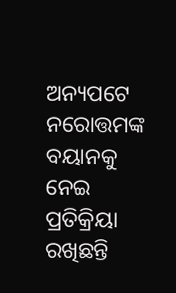ଅନ୍ୟପଟେ ନରୋତ୍ତମଙ୍କ ବୟାନକୁ ନେଇ ପ୍ରତିକ୍ରିୟା ରଖିଛନ୍ତି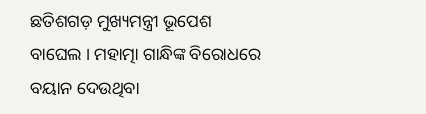ଛତିଶଗଡ଼ ମୁଖ୍ୟମନ୍ତ୍ରୀ ଭୂପେଶ ବାଘେଲ । ମହାତ୍ମା ଗାନ୍ଧିଙ୍କ ବିରୋଧରେ ବୟାନ ଦେଉଥିବା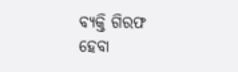ବ୍ୟକ୍ତି ଗିରଫ ହେବା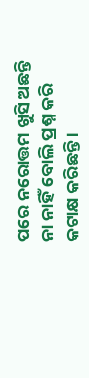ପରେ ନରୋତ୍ତମ ଖୁସି ଅଛନ୍ତି ନା ନାହିଁ ବୋଲି ପ୍ରଶ୍ନ କରି କଟାକ୍ଷ କରିଛନ୍ତି ।